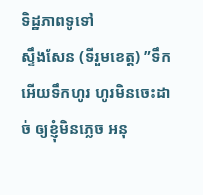ទិដ្ឋភាពទូទៅ
ស្ទឹងសែន (ទីរួមខេត្ត) ”ទឹកអើយទឹកហូរ ហូរមិនចេះដាច់ ឲ្យខ្ញុំមិនភ្លេច អនុ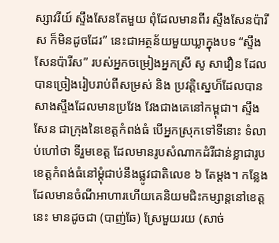ស្សាវរីយ៍ ស្ទឹងសែនតែមួយ ពុំដែលមានពីរ ស្ទឹងសែនប៉ារីស ក៏មិនដូចដែរ” នេះជាអត្ថន័យមួយឃ្លាក្នុងបទ “ស្ទឹងសែនប៉ារីស” របស់អ្នកចម្រៀងអ្នកស្រី សូ សាវឿន ដែលបានច្រៀងរៀបរាប់ពីសម្រស់ និង ប្រវត្តិស្នេហ៏ដែលបានសាងស្ទឹងដែលមានប្រវែង វែងជាងគេនៅកម្ពុជា។ ស្ទឹងសែន ជាក្រុងនៃខេត្តកំពង់ធំ បើអ្នកស្រុកទៅទីនោះ ទំលាប់ហៅថា ទីរួមខេត្ត ដែលមានរូបសំណាកដំរីជាន់ខ្លាជារូបខេត្តកំពង់ធំនៅម្តុំជាប់នឹងផ្លូវជាតិលេខ ៦ តែម្តង។ កន្លែងដែលមានចំណីអាហារហើយគេនិយមជិះកម្សាន្តនៅខេត្តនេះ មានដូចជា (បាញ់ឆែ) ស្រែមួយរយ (សាច់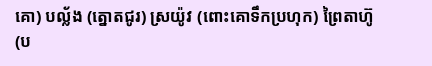គោ) បល្ល័ង (ត្នោតជូរ) ស្រយ៉ូវ (ពោះគោទឹកប្រហុក) ព្រៃតាហ៊ូ (ប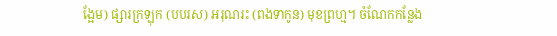ង្អែម) ផ្សារក្រឡុក (បបរស) អរុណរះ (ពងទាកូន) មុខព្រហ្ម។ ចំណែកកន្លែង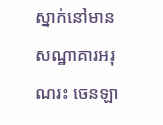ស្នាក់នៅមាន សណ្ឋាគារអរុណរះ ចេនឡា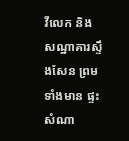វីលេក និង សណ្ឋាគារស្ទឹងសែន ព្រមទាំងមាន ផ្ទះសំណា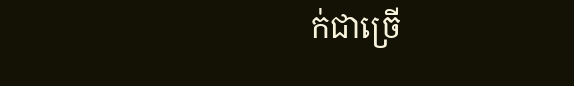ក់ជាច្រើ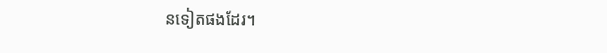នទៀតផងដែរ។